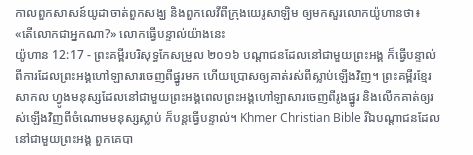កាលពួកសាសន៍យូដាចាត់ពួកសង្ឃ និងពួកលេវីពីក្រុងយេរូសាឡិម ឲ្យមកសួរលោកយ៉ូហានថា៖ «តើលោកជាអ្នកណា?» លោកធ្វើបន្ទាល់យ៉ាងនេះ
យ៉ូហាន 12:17 - ព្រះគម្ពីរបរិសុទ្ធកែសម្រួល ២០១៦ បណ្តាជនដែលនៅជាមួយព្រះអង្គ ក៏ធ្វើបន្ទាល់ពីការដែលព្រះអង្គហៅឡាសារចេញពីផ្នូរមក ហើយប្រោសឲ្យគាត់រស់ពីស្លាប់ឡើងវិញ។ ព្រះគម្ពីរខ្មែរសាកល ហ្វូងមនុស្សដែលនៅជាមួយព្រះអង្គពេលព្រះអង្គហៅឡាសារចេញពីរូងផ្នូរ និងលើកគាត់ឲ្យរស់ឡើងវិញពីចំណោមមនុស្សស្លាប់ ក៏បន្តធ្វើបន្ទាល់។ Khmer Christian Bible រីឯបណ្តាជនដែលនៅជាមួយព្រះអង្គ ពួកគេបា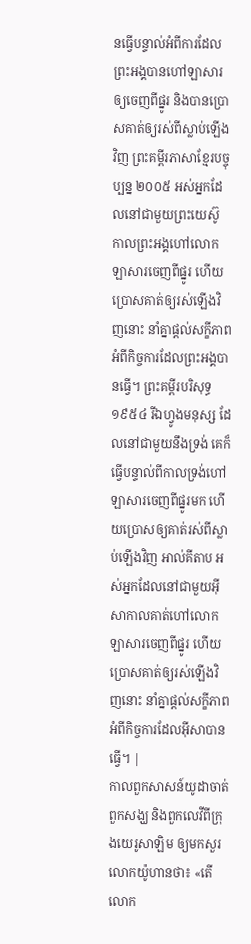នធ្វើបន្ទាល់អំពីការដែលព្រះអង្គបានហៅឡាសារឲ្យចេញពីផ្នូរ និងបានប្រោសគាត់ឲ្យរស់ពីស្លាប់ឡើងវិញ ព្រះគម្ពីរភាសាខ្មែរបច្ចុប្បន្ន ២០០៥ អស់អ្នកដែលនៅជាមួយព្រះយេស៊ូ កាលព្រះអង្គហៅលោកឡាសារចេញពីផ្នូរ ហើយប្រោសគាត់ឲ្យរស់ឡើងវិញនោះ នាំគ្នាផ្ដល់សក្ខីភាពអំពីកិច្ចការដែលព្រះអង្គបានធ្វើ។ ព្រះគម្ពីរបរិសុទ្ធ ១៩៥៤ រីឯហ្វូងមនុស្ស ដែលនៅជាមួយនឹងទ្រង់ គេក៏ធ្វើបន្ទាល់ពីកាលទ្រង់ហៅឡាសារចេញពីផ្នូរមក ហើយប្រោសឲ្យគាត់រស់ពីស្លាប់ឡើងវិញ អាល់គីតាប អស់អ្នកដែលនៅជាមួយអ៊ីសាកាលគាត់ហៅលោកឡាសារចេញពីផ្នូរ ហើយប្រោសគាត់ឲ្យរស់ឡើងវិញនោះ នាំគ្នាផ្ដល់សក្ខីភាព អំពីកិច្ចការដែលអ៊ីសាបានធ្វើ។ |
កាលពួកសាសន៍យូដាចាត់ពួកសង្ឃ និងពួកលេវីពីក្រុងយេរូសាឡិម ឲ្យមកសួរលោកយ៉ូហានថា៖ «តើលោក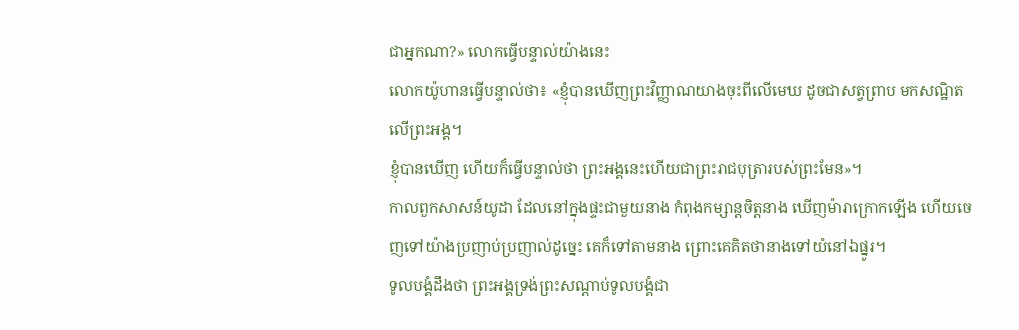ជាអ្នកណា?» លោកធ្វើបន្ទាល់យ៉ាងនេះ
លោកយ៉ូហានធ្វើបន្ទាល់ថា៖ «ខ្ញុំបានឃើញព្រះវិញ្ញាណយាងចុះពីលើមេឃ ដូចជាសត្វព្រាប មកសណ្ឋិតលើព្រះអង្គ។
ខ្ញុំបានឃើញ ហើយក៏ធ្វើបន្ទាល់ថា ព្រះអង្គនេះហើយជាព្រះរាជបុត្រារបស់ព្រះមែន»។
កាលពួកសាសន៍យូដា ដែលនៅក្នុងផ្ទះជាមួយនាង កំពុងកម្សាន្តចិត្តនាង ឃើញម៉ារាក្រោកឡើង ហើយចេញទៅយ៉ាងប្រញាប់ប្រញាល់ដូច្នេះ គេក៏ទៅតាមនាង ព្រោះគេគិតថានាងទៅយំនៅឯផ្នូរ។
ទូលបង្គំដឹងថា ព្រះអង្គទ្រង់ព្រះសណ្ដាប់ទូលបង្គំជា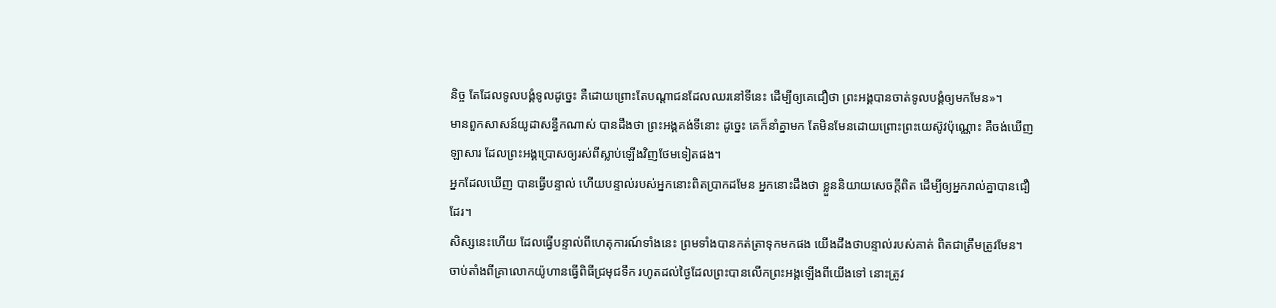និច្ច តែដែលទូលបង្គំទូលដូច្នេះ គឺដោយព្រោះតែបណ្តាជនដែលឈរនៅទីនេះ ដើម្បីឲ្យគេជឿថា ព្រះអង្គបានចាត់ទូលបង្គំឲ្យមកមែន»។
មានពួកសាសន៍យូដាសន្ធឹកណាស់ បានដឹងថា ព្រះអង្គគង់ទីនោះ ដូច្នេះ គេក៏នាំគ្នាមក តែមិនមែនដោយព្រោះព្រះយេស៊ូវប៉ុណ្ណោះ គឺចង់ឃើញឡាសារ ដែលព្រះអង្គប្រោសឲ្យរស់ពីស្លាប់ឡើងវិញថែមទៀតផង។
អ្នកដែលឃើញ បានធ្វើបន្ទាល់ ហើយបន្ទាល់របស់អ្នកនោះពិតប្រាកដមែន អ្នកនោះដឹងថា ខ្លួននិយាយសេចក្ដីពិត ដើម្បីឲ្យអ្នករាល់គ្នាបានជឿដែរ។
សិស្សនេះហើយ ដែលធ្វើបន្ទាល់ពីហេតុការណ៍ទាំងនេះ ព្រមទាំងបានកត់ត្រាទុកមកផង យើងដឹងថាបន្ទាល់របស់គាត់ ពិតជាត្រឹមត្រូវមែន។
ចាប់តាំងពីគ្រាលោកយ៉ូហានធ្វើពិធីជ្រមុជទឹក រហូតដល់ថ្ងៃដែលព្រះបានលើកព្រះអង្គឡើងពីយើងទៅ នោះត្រូវ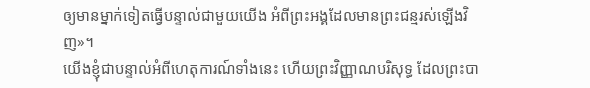ឲ្យមានម្នាក់ទៀតធ្វើបន្ទាល់ជាមួយយើង អំពីព្រះអង្គដែលមានព្រះជន្មរស់ឡើងវិញ»។
យើងខ្ញុំជាបន្ទាល់អំពីហេតុការណ៍ទាំងនេះ ហើយព្រះវិញ្ញាណបរិសុទ្ធ ដែលព្រះបា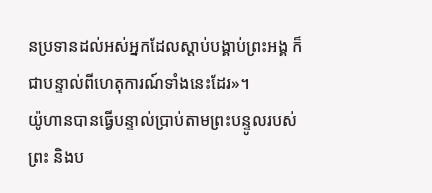នប្រទានដល់អស់អ្នកដែលស្តាប់បង្គាប់ព្រះអង្គ ក៏ជាបន្ទាល់ពីហេតុការណ៍ទាំងនេះដែរ»។
យ៉ូហានបានធ្វើបន្ទាល់ប្រាប់តាមព្រះបន្ទូលរបស់ព្រះ និងប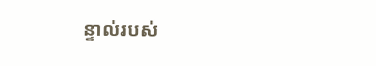ន្ទាល់របស់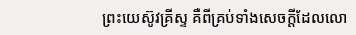ព្រះយេស៊ូវគ្រីស្ទ គឺពីគ្រប់ទាំងសេចក្ដីដែលលោ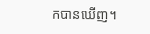កបានឃើញ។